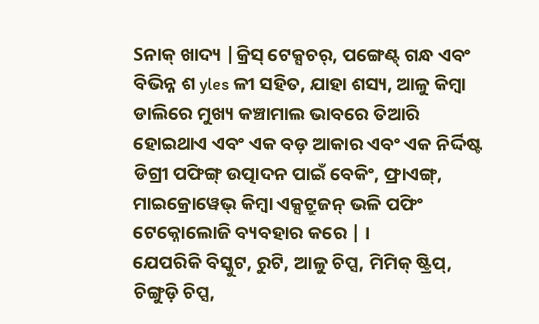Sନାକ୍ ଖାଦ୍ୟ |କ୍ରିସ୍ ଟେକ୍ସଚର୍, ପଙ୍ଗେଣ୍ଟ୍ ଗନ୍ଧ ଏବଂ ବିଭିନ୍ନ ଶ yles ଳୀ ସହିତ, ଯାହା ଶସ୍ୟ, ଆଳୁ କିମ୍ବା ଡାଲିରେ ମୁଖ୍ୟ କଞ୍ଚାମାଲ ଭାବରେ ତିଆରି ହୋଇଥାଏ ଏବଂ ଏକ ବଡ଼ ଆକାର ଏବଂ ଏକ ନିର୍ଦ୍ଦିଷ୍ଟ ଡିଗ୍ରୀ ପଫିଙ୍ଗ୍ ଉତ୍ପାଦନ ପାଇଁ ବେକିଂ, ଫ୍ରାଏଙ୍ଗ୍, ମାଇକ୍ରୋୱେଭ୍ କିମ୍ବା ଏକ୍ସଟ୍ରୁଜନ୍ ଭଳି ପଫିଂ ଟେକ୍ନୋଲୋଜି ବ୍ୟବହାର କରେ | ।
ଯେପରିକି ବିସ୍କୁଟ, ରୁଟି, ଆଳୁ ଚିପ୍ସ, ମିମିକ୍ ଷ୍ଟ୍ରିପ୍, ଚିଙ୍ଗୁଡ଼ି ଚିପ୍ସ,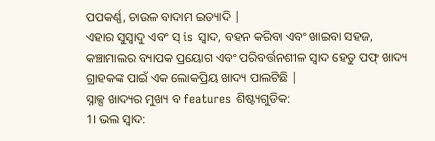ପପକର୍ଣ୍ଣ, ଚାଉଳ ବାଦାମ ଇତ୍ୟାଦି |
ଏହାର ସୁସ୍ବାଦୁ ଏବଂ ସ୍ is ସ୍ୱାଦ, ବହନ କରିବା ଏବଂ ଖାଇବା ସହଜ, କଞ୍ଚାମାଲର ବ୍ୟାପକ ପ୍ରୟୋଗ ଏବଂ ପରିବର୍ତ୍ତନଶୀଳ ସ୍ୱାଦ ହେତୁ ପଫ୍ ଖାଦ୍ୟ ଗ୍ରାହକଙ୍କ ପାଇଁ ଏକ ଲୋକପ୍ରିୟ ଖାଦ୍ୟ ପାଲଟିଛି |
ସ୍ନାକ୍ସ ଖାଦ୍ୟର ମୁଖ୍ୟ ବ features ଶିଷ୍ଟ୍ୟଗୁଡିକ:
1। ଭଲ ସ୍ବାଦ: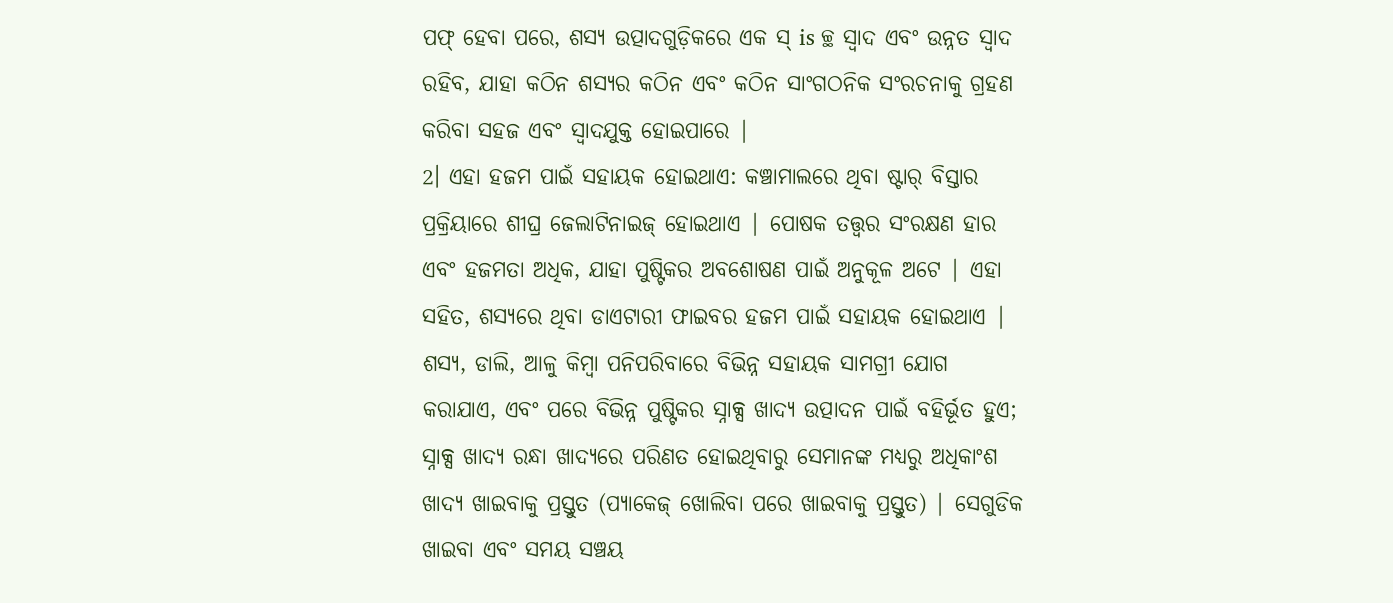ପଫ୍ ହେବା ପରେ, ଶସ୍ୟ ଉତ୍ପାଦଗୁଡ଼ିକରେ ଏକ ସ୍ is ଚ୍ଛ ସ୍ୱାଦ ଏବଂ ଉନ୍ନତ ସ୍ୱାଦ ରହିବ, ଯାହା କଠିନ ଶସ୍ୟର କଠିନ ଏବଂ କଠିନ ସାଂଗଠନିକ ସଂରଚନାକୁ ଗ୍ରହଣ କରିବା ସହଜ ଏବଂ ସ୍ୱାଦଯୁକ୍ତ ହୋଇପାରେ |
2। ଏହା ହଜମ ପାଇଁ ସହାୟକ ହୋଇଥାଏ: କଞ୍ଚାମାଲରେ ଥିବା ଷ୍ଟାର୍ ବିସ୍ତାର ପ୍ରକ୍ରିୟାରେ ଶୀଘ୍ର ଜେଲାଟିନାଇଜ୍ ହୋଇଥାଏ | ପୋଷକ ତତ୍ତ୍ୱର ସଂରକ୍ଷଣ ହାର ଏବଂ ହଜମତା ଅଧିକ, ଯାହା ପୁଷ୍ଟିକର ଅବଶୋଷଣ ପାଇଁ ଅନୁକୂଳ ଅଟେ | ଏହା ସହିତ, ଶସ୍ୟରେ ଥିବା ଡାଏଟାରୀ ଫାଇବର ହଜମ ପାଇଁ ସହାୟକ ହୋଇଥାଏ |
ଶସ୍ୟ, ଡାଲି, ଆଳୁ କିମ୍ବା ପନିପରିବାରେ ବିଭିନ୍ନ ସହାୟକ ସାମଗ୍ରୀ ଯୋଗ କରାଯାଏ, ଏବଂ ପରେ ବିଭିନ୍ନ ପୁଷ୍ଟିକର ସ୍ନାକ୍ସ ଖାଦ୍ୟ ଉତ୍ପାଦନ ପାଇଁ ବହିର୍ଭୂତ ହୁଏ; ସ୍ନାକ୍ସ ଖାଦ୍ୟ ରନ୍ଧା ଖାଦ୍ୟରେ ପରିଣତ ହୋଇଥିବାରୁ ସେମାନଙ୍କ ମଧ୍ୟରୁ ଅଧିକାଂଶ ଖାଦ୍ୟ ଖାଇବାକୁ ପ୍ରସ୍ତୁତ (ପ୍ୟାକେଜ୍ ଖୋଲିବା ପରେ ଖାଇବାକୁ ପ୍ରସ୍ତୁତ) | ସେଗୁଡିକ ଖାଇବା ଏବଂ ସମୟ ସଞ୍ଚୟ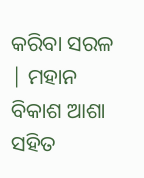କରିବା ସରଳ | ମହାନ ବିକାଶ ଆଶା ସହିତ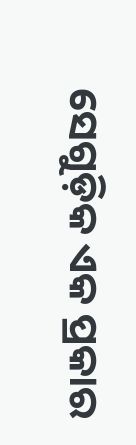ସେଗୁଡ଼ିକ ଏକ ପ୍ରକାର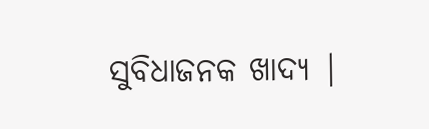ସୁବିଧାଜନକ ଖାଦ୍ୟ |